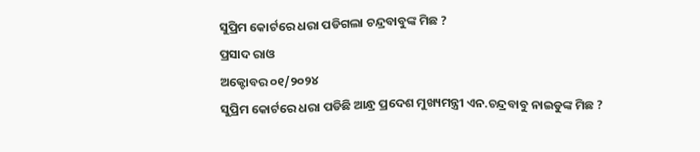ସୁପ୍ରିମ କୋର୍ଟରେ ଧରା ପଡିଗଲା ଚନ୍ଦ୍ରବାବୁଙ୍କ ମିଛ ?
ପ୍ରସାଦ ରାଓ
ଅକ୍ଟୋବର ୦୧/୨୦୨୪
ସୁପ୍ରିମ କୋର୍ଟରେ ଧରା ପଡିଛି ଆନ୍ଧ୍ର ପ୍ରଦେଶ ମୁଖ୍ୟମନ୍ତ୍ରୀ ଏନ.ଚନ୍ଦ୍ରବାବୁ ନାଇଡୁଙ୍କ ମିଛ ?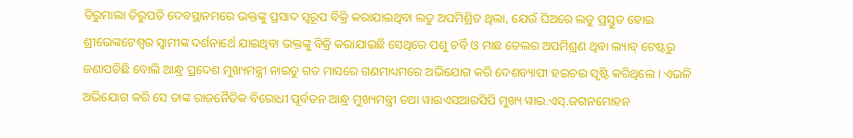ତିରୁମାଲା ତିରୁପତି ଦେବସ୍ଥାନମରେ ଭକ୍ତଙ୍କୁ ପ୍ରସାଦ ସ୍ୱରୂପ ବିକ୍ରି କରାଯାଇଥିବା ଲଡୁ ଅପମିଶ୍ରିତ ଥିଲା, ଯେଉଁ ଘିଅରେ ଲଡୁ ପ୍ରସ୍ତୁତ ହୋଇ ଶ୍ରୀଭେଙ୍କଟେଶ୍ୱର ସ୍ୱାମୀଙ୍କ ଦର୍ଶନାର୍ଥେ ଯାଇଥିବା ଭକ୍ତଙ୍କୁ ବିକ୍ରି କରାଯାଇଛି ସେଥିରେ ପଶୁ ଚର୍ବି ଓ ମାଛ ତେଲର ଅପମିଶ୍ରଣ ଥିବା ଲ୍ୟାବ୍ ଟେଷ୍ଟରୁ ଜଣାପଡିଛି ବୋଲି ଆନ୍ଧ୍ର ପ୍ରଦେଶ ମୁଖ୍ୟମନ୍ତ୍ରୀ ନାଇଡୁ ଗତ ମାସରେ ଗଣମାଧ୍ୟମରେ ଅଭିଯୋଗ କରି ଦେଶବ୍ୟାପୀ ହଇଚଇ ସୃଷ୍ଟି କରିଥିଲେ । ଏଭଳି ଅଭିଯୋଗ କରି ସେ ତାଙ୍କ ରାଜନୈତିକ ବିରୋଧୀ ପୂର୍ବତନ ଆନ୍ଧ୍ର ମୁଖ୍ୟମନ୍ତ୍ରୀ ତଥା ୱାଇଏସଆରସିପି ମୁଖ୍ୟ ୱାଇ.ଏସ୍.ଜଗନମୋହନ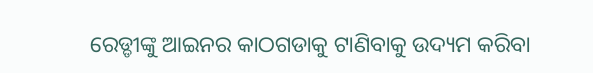ରେଡ୍ଡୀଙ୍କୁ ଆଇନର କାଠଗଡାକୁ ଟାଣିବାକୁ ଉଦ୍ୟମ କରିବା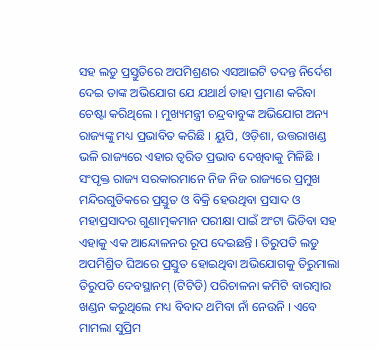ସହ ଲଡୁ ପ୍ରସ୍ତୁତିରେ ଅପମିଶ୍ରଣର ଏସଆଇଟି ତଦନ୍ତ ନିର୍ଦେଶ ଦେଇ ତାଙ୍କ ଅଭିଯୋଗ ଯେ ଯଥାର୍ଥ ତାହା ପ୍ରମାଣ କରିବା ଚେଷ୍ଟା କରିଥିଲେ । ମୁଖ୍ୟମନ୍ତ୍ରୀ ଚନ୍ଦ୍ରବାବୁଙ୍କ ଅଭିଯୋଗ ଅନ୍ୟ ରାଜ୍ୟଙ୍କୁ ମଧ୍ୟ ପ୍ରଭାବିତ କରିଛି । ୟୁପି, ଓଡ଼ିଶା, ଉତ୍ତରାଖଣ୍ଡ ଭଳି ରାଜ୍ୟରେ ଏହାର ତ୍ୱରିତ ପ୍ରଭାବ ଦେଖିବାକୁ ମିଳିଛି । ସଂପୃକ୍ତ ରାଜ୍ୟ ସରକାରମାନେ ନିଜ ନିଜ ରାଜ୍ୟରେ ପ୍ରମୁଖ ମନ୍ଦିରଗୁଡିକରେ ପ୍ରସ୍ତୁତ ଓ ବିକ୍ରି ହେଉଥିବା ପ୍ରସାଦ ଓ ମହାପ୍ରସାଦର ଗୁଣାତ୍ମକମାନ ପରୀକ୍ଷା ପାଇଁ ଅଂଟା ଭିଡିବା ସହ ଏହାକୁ ଏକ ଆନ୍ଦୋଳନର ରୂପ ଦେଇଛନ୍ତି । ତିରୁପତି ଲଡୁ ଅପମିଶ୍ରିତ ଘିଅରେ ପ୍ରସ୍ତୁତ ହୋଇଥିବା ଅଭିଯୋଗକୁ ତିରୁମାଲା ତିରୁପତି ଦେବସ୍ଥାନମ୍ (ଟିଟିଡି) ପରିଚାଳନା କମିଟି ବାରମ୍ବାର ଖଣ୍ଡନ କରୁଥିଲେ ମଧ୍ୟ ବିବାଦ ଥମିବା ନାଁ ନେଉନି । ଏବେ ମାମଲା ସୁପ୍ରିମ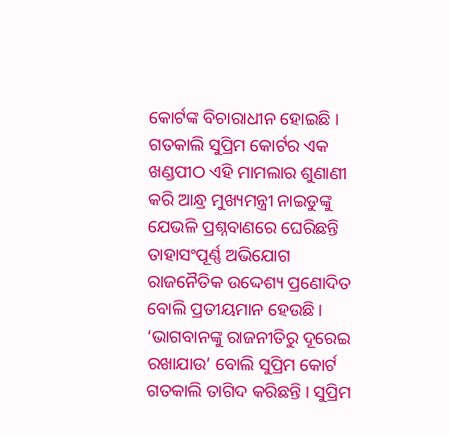କୋର୍ଟଙ୍କ ବିଚାରାଧୀନ ହୋଇଛି । ଗତକାଲି ସୁପ୍ରିମ କୋର୍ଟର ଏକ ଖଣ୍ଡପୀଠ ଏହି ମାମଲାର ଶୁଣାଣୀ କରି ଆନ୍ଧ୍ର ମୁଖ୍ୟମନ୍ତ୍ରୀ ନାଇଡୁଙ୍କୁ ଯେଭଳି ପ୍ରଶ୍ନବାଣରେ ଘେରିଛନ୍ତି ତାହାସଂପୂର୍ଣ୍ଣ ଅଭିଯୋଗ ରାଜନୈତିକ ଉଦ୍ଦେଶ୍ୟ ପ୍ରଣୋଦିତ ବୋଲି ପ୍ରତୀୟମାନ ହେଉଛି । ‘ଭାଗବାନଙ୍କୁ ରାଜନୀତିରୁ ଦୂରେଇ ରଖାଯାଉ’ ବୋଲି ସୁପ୍ରିମ କୋର୍ଟ ଗତକାଲି ତାଗିଦ କରିଛନ୍ତି । ସୁପ୍ରିମ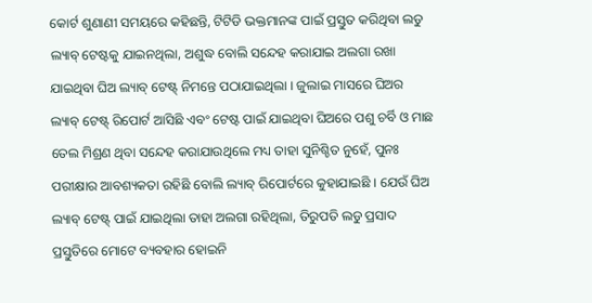କୋର୍ଟ ଶୁଣାଣୀ ସମୟରେ କହିଛନ୍ତି, ଟିଟିଡି ଭକ୍ତମାନଙ୍କ ପାଇଁ ପ୍ରସ୍ତୁତ କରିଥିବା ଲଡୁ ଲ୍ୟାବ୍ ଟେଷ୍ଟକୁ ଯାଇନଥିଲା, ଅଶୁଦ୍ଧ ବୋଲି ସନ୍ଦେହ କରାଯାଇ ଅଲଗା ରଖା ଯାଇଥିବା ଘିଅ ଲ୍ୟାବ୍ ଟେଷ୍ଟ୍ ନିମନ୍ତେ ପଠାଯାଇଥିଲା । ଜୁଲାଇ ମାସରେ ଘିଅର ଲ୍ୟାବ୍ ଟେଷ୍ଟ୍ ରିପୋର୍ଟ ଆସିଛି ଏବଂ ଟେଷ୍ଟ ପାଇଁ ଯାଇଥିବା ଘିଅରେ ପଶୁ ଚର୍ବି ଓ ମାଛ ତେଲ ମିଶ୍ରଣ ଥିବା ସନ୍ଦେହ କରାଯାଉଥିଲେ ମଧ୍ୟ ତାହା ସୁନିଶ୍ଚିତ ନୁହେଁ, ପୁନଃ ପରୀକ୍ଷାର ଆବଶ୍ୟକତା ରହିଛି ବୋଲି ଲ୍ୟାବ୍ ରିପୋର୍ଟରେ କୁହାଯାଇଛି । ଯେଉଁ ଘିଅ ଲ୍ୟାବ୍ ଟେଷ୍ଟ୍ ପାଇଁ ଯାଇଥିଲା ତାହା ଅଲଗା ରହିଥିଲା, ତିରୁପତି ଲଡୁ ପ୍ରସାଦ ପ୍ରସ୍ତୁତିରେ ମୋଟେ ବ୍ୟବହାର ହୋଇନି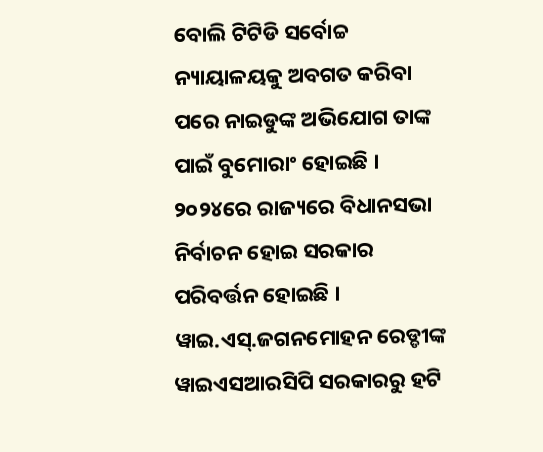ବୋଲି ଟିଟିଡି ସର୍ବୋଚ୍ଚ ନ୍ୟାୟାଳୟକୁ ଅବଗତ କରିବା ପରେ ନାଇଡୁଙ୍କ ଅଭିଯୋଗ ତାଙ୍କ ପାଇଁ ବୁମୋରାଂ ହୋଇଛି । ୨୦୨୪ରେ ରାଜ୍ୟରେ ବିଧାନସଭା ନିର୍ବାଚନ ହୋଇ ସରକାର ପରିବର୍ତ୍ତନ ହୋଇଛି । ୱାଇ.ଏସ୍.ଜଗନମୋହନ ରେଡ୍ଡୀଙ୍କ ୱାଇଏସଆରସିପି ସରକାରରୁ ହଟି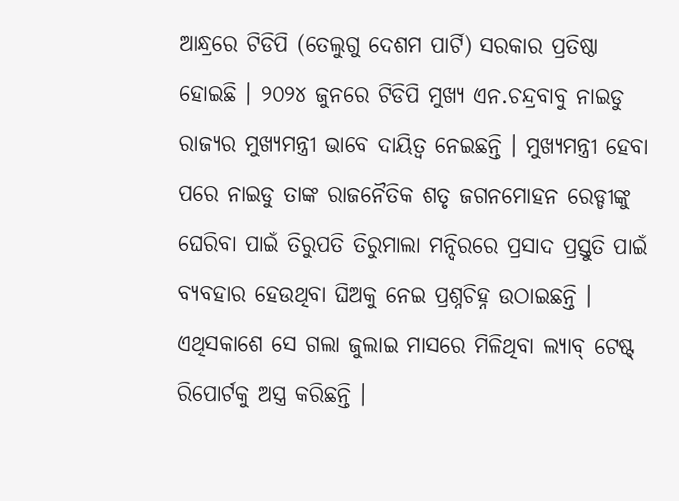ଆନ୍ଧ୍ରରେ ଟିଡିପି (ତେଲୁଗୁ ଦେଶମ ପାର୍ଟି) ସରକାର ପ୍ରତିଷ୍ଠା ହୋଇଛି । ୨୦୨୪ ଜୁନରେ ଟିଡିପି ମୁଖ୍ୟ ଏନ.ଚନ୍ଦ୍ରବାବୁ ନାଇଡୁ ରାଜ୍ୟର ମୁଖ୍ୟମନ୍ତ୍ରୀ ଭାବେ ଦାୟିତ୍ୱ ନେଇଛନ୍ତି । ମୁଖ୍ୟମନ୍ତ୍ରୀ ହେବା ପରେ ନାଇଡୁ ତାଙ୍କ ରାଜନୈତିକ ଶତୃ ଜଗନମୋହନ ରେଡ୍ଡୀଙ୍କୁ ଘେରିବା ପାଇଁ ତିରୁପତି ତିରୁମାଲା ମନ୍ଦିରରେ ପ୍ରସାଦ ପ୍ରସ୍ତୁତି ପାଇଁ ବ୍ୟବହାର ହେଉଥିବା ଘିଅକୁ ନେଇ ପ୍ରଶ୍ନଚିହ୍ନ ଉଠାଇଛନ୍ତି । ଏଥିସକାଶେ ସେ ଗଲା ଜୁଲାଇ ମାସରେ ମିଳିଥିବା ଲ୍ୟାବ୍ ଟେଷ୍ଟ୍ ରିପୋର୍ଟକୁ ଅସ୍ତ୍ର କରିଛନ୍ତି ।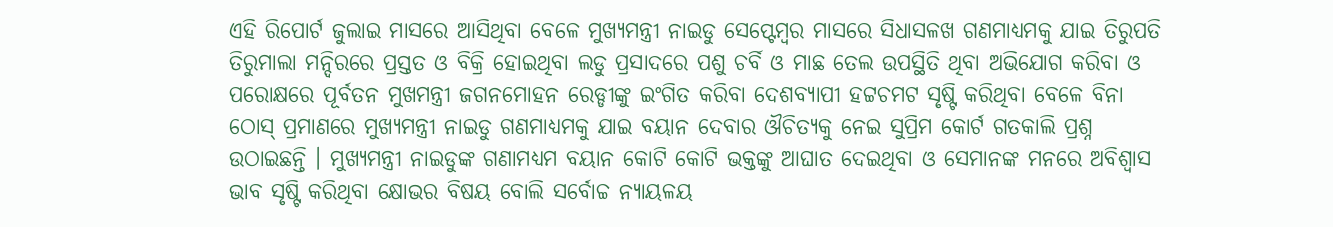ଏହି ରିପୋର୍ଟ ଜୁଲାଇ ମାସରେ ଆସିଥିବା ବେଳେ ମୁଖ୍ୟମନ୍ତ୍ରୀ ନାଇଡୁ ସେପ୍ଟେମ୍ବର ମାସରେ ସିଧାସଳଖ ଗଣମାଧ୍ୟମକୁ ଯାଇ ତିରୁପତି ତିରୁମାଲା ମନ୍ଦିରରେ ପ୍ରସ୍ତତ ଓ ବିକ୍ରି ହୋଇଥିବା ଲଡୁ ପ୍ରସାଦରେ ପଶୁ ଚର୍ବି ଓ ମାଛ ତେଲ ଉପସ୍ଥିତି ଥିବା ଅଭିଯୋଗ କରିବା ଓ ପରୋକ୍ଷରେ ପୂର୍ବତନ ମୁଖମନ୍ତ୍ରୀ ଜଗନମୋହନ ରେଡ୍ଡୀଙ୍କୁ ଇଂଗିତ କରିବା ଦେଶବ୍ୟାପୀ ହଟ୍ଟଚମଟ ସୃଷ୍ଟି କରିଥିବା ବେଳେ ବିନା ଠୋସ୍ ପ୍ରମାଣରେ ମୁଖ୍ୟମନ୍ତ୍ରୀ ନାଇଡୁ ଗଣମାଧ୍ୟମକୁ ଯାଇ ବୟାନ ଦେବାର ଔଚିତ୍ୟକୁ ନେଇ ସୁପ୍ରିମ କୋର୍ଟ ଗତକାଲି ପ୍ରଶ୍ନ ଉଠାଇଛନ୍ତି । ମୁଖ୍ୟମନ୍ତ୍ରୀ ନାଇଡୁଙ୍କ ଗଣାମଧ୍ୟମ ବୟାନ କୋଟି କୋଟି ଭକ୍ତଙ୍କୁ ଆଘାତ ଦେଇଥିବା ଓ ସେମାନଙ୍କ ମନରେ ଅବିଶ୍ୱାସ ଭାବ ସୃଷ୍ଟି କରିଥିବା କ୍ଷୋଭର ବିଷୟ ବୋଲି ସର୍ବୋଚ୍ଚ ନ୍ୟାୟଳୟ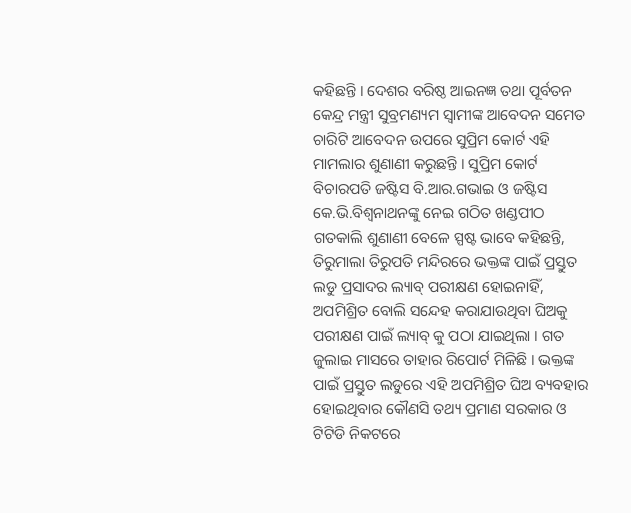କହିଛନ୍ତି । ଦେଶର ବରିଷ୍ଠ ଆଇନଜ୍ଞ ତଥା ପୂର୍ବତନ କେନ୍ଦ୍ର ମନ୍ତ୍ରୀ ସୁବ୍ରମଣ୍ୟମ ସ୍ୱାମୀଙ୍କ ଆବେଦନ ସମେତ ଚାରିଟି ଆବେଦନ ଉପରେ ସୁପ୍ରିମ କୋର୍ଟ ଏହି ମାମଲାର ଶୁଣାଣୀ କରୁଛନ୍ତି । ସୁପ୍ରିମ କୋର୍ଟ ବିଚାରପତି ଜଷ୍ଟିସ ବି.ଆର.ଗଭାଇ ଓ ଜଷ୍ଟିସ କେ.ଭି.ବିଶ୍ୱନାଥନଙ୍କୁ ନେଇ ଗଠିତ ଖଣ୍ଡପୀଠ ଗତକାଲି ଶୁଣାଣୀ ବେଳେ ସ୍ପଷ୍ଟ ଭାବେ କହିଛନ୍ତି, ତିରୁମାଲା ତିରୁପତି ମନ୍ଦିରରେ ଭକ୍ତଙ୍କ ପାଇଁ ପ୍ରସ୍ତୁତ ଲଡୁ ପ୍ରସାଦର ଲ୍ୟାବ୍ ପରୀକ୍ଷଣ ହୋଇନାହିଁ, ଅପମିଶ୍ରିତ ବୋଲି ସନ୍ଦେହ କରାଯାଉଥିବା ଘିଅକୁ ପରୀକ୍ଷଣ ପାଇଁ ଲ୍ୟାବ୍ କୁ ପଠା ଯାଇଥିଲା । ଗତ ଜୁଲାଇ ମାସରେ ତାହାର ରିପୋର୍ଟ ମିଳିଛି । ଭକ୍ତଙ୍କ ପାଇଁ ପ୍ରସ୍ତୁତ ଲଡୁରେ ଏହି ଅପମିଶ୍ରିତ ଘିଅ ବ୍ୟବହାର ହୋଇଥିବାର କୌଣସି ତଥ୍ୟ ପ୍ରମାଣ ସରକାର ଓ ଟିଟିଡି ନିକଟରେ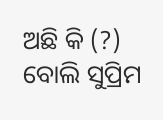ଅଛି କି (?) ବୋଲି ସୁପ୍ରିମ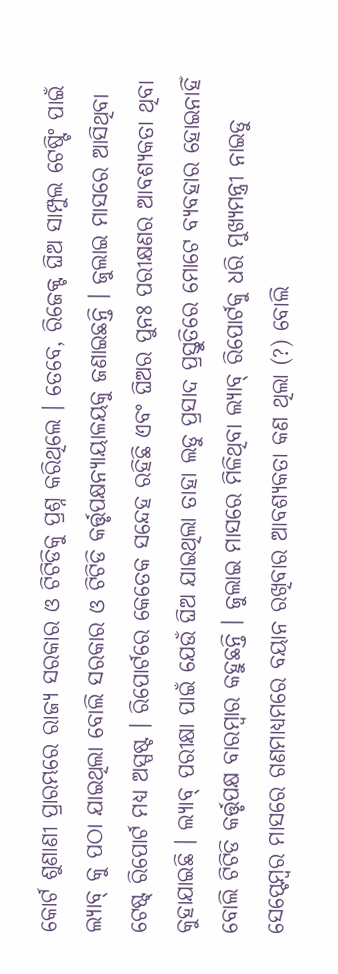କୋର୍ଟ ଶୁଣାଣୀ ପ୍ରାରମ୍ଭରେ ରାଜ୍ୟ ସରକାର ଓ ଟିଟିଡିକୁ ପ୍ରଶ୍ନ କରିଥିଲେ । ତେବେ, ରିଜେକ୍ଟ ଘିଅ ସାମ୍ପୁଲ ଟେଷ୍ଟିଂ ପାଇଁ ଲ୍ୟାବ୍ କୁ ପଠା ଯାଇଥିଲା ବୋଲି ସରକାର ଓ ଟିଟିଡି କର୍ତ୍ତୃପକ୍ଷନ୍ୟାୟାଳୟକୁ ଜଣାଇଛନ୍ତି । ଜୁଲାଇ ମାସରେ ଆସିଥିବା ଟେଷ୍ଟ୍ ରିପୋର୍ଟ ମଧ୍ୟ ଅସ୍ପଷ୍ଟ । ରିପୋର୍ଟରେ କେତେକ ସନ୍ଦେହ ରହିଛି ଏବଂ ଘିଅର ପୁନଃ ପରୀକ୍ଷଣର ଆବଶ୍ୟକତା ଥିବା କୁହାଯାଇଛି । ଲ୍ୟାବ୍ ପରୀକ୍ଷା ପାଇଁ ଯେଉଁ ଘିଅ ଯାଇଥିଲା ତାହା ଲଡୁ ପ୍ରସାଦ ପ୍ରସ୍ତୁତିରେ ମୋଟେ ବ୍ୟବହାର ହୋଇନାହିଁ ବୋଲି ଟିଟିଡି କର୍ତ୍ତୃପକ୍ଷ ବାରମ୍ବାର କହୁଛନ୍ତି । ଜୁଲାଇ ମାସରେ ମିଳିଥିବା ଲ୍ୟାବ୍ ରିପୋର୍ଟକୁ ଧରି ମୁଖ୍ୟମନ୍ତ୍ରୀ ନାଇଡୁ ସେପ୍ଟେମ୍ବର ମାସରେ ଗଣମାଧ୍ୟମରେ ବୟାନ ରଖିବାର ଆବଶ୍ୟକତା କଣ ଥିଲା (?) ବୋଲି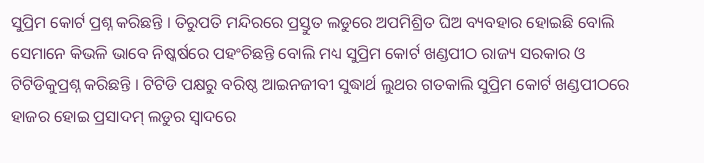ସୁପ୍ରିମ କୋର୍ଟ ପ୍ରଶ୍ନ କରିଛନ୍ତି । ତିରୁପତି ମନ୍ଦିରରେ ପ୍ରସ୍ତୁତ ଲଡୁରେ ଅପମିଶ୍ରିତ ଘିଅ ବ୍ୟବହାର ହୋଇଛି ବୋଲି ସେମାନେ କିଭଳି ଭାବେ ନିଷ୍କର୍ଷରେ ପହଂଚିଛନ୍ତି ବୋଲି ମଧ୍ୟ ସୁପ୍ରିମ କୋର୍ଟ ଖଣ୍ଡପୀଠ ରାଜ୍ୟ ସରକାର ଓ ଟିଟିଡିକୁପ୍ରଶ୍ନ କରିଛନ୍ତି । ଟିଟିଡି ପକ୍ଷରୁ ବରିଷ୍ଠ ଆଇନଜୀବୀ ସୁଦ୍ଧାର୍ଥ ଲୁଥର ଗତକାଲି ସୁପ୍ରିମ କୋର୍ଟ ଖଣ୍ଡପୀଠରେ ହାଜର ହୋଇ ପ୍ରସାଦମ୍ ଲଡୁର ସ୍ୱାଦରେ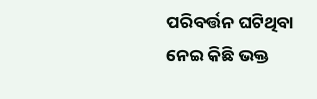ପରିବର୍ତ୍ତନ ଘଟିଥିବା ନେଇ କିଛି ଭକ୍ତ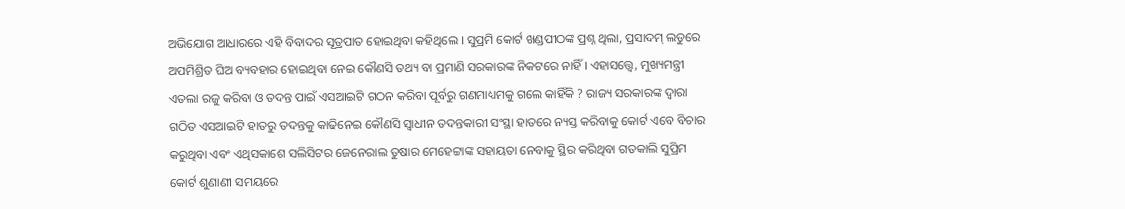ଅଭିଯୋଗ ଆଧାରରେ ଏହି ବିବାଦର ସୂତ୍ରପାତ ହୋଇଥିବା କହିଥିଲେ । ସୁପ୍ରମି କୋର୍ଟ ଖଣ୍ଡପୀଠଙ୍କ ପ୍ରଶ୍ନ ଥିଲା, ପ୍ରସାଦମ୍ ଲଡୁରେ ଅପମିଶ୍ରିତ ଘିଅ ବ୍ୟବହାର ହୋଇଥିବା ନେଇ କୌଣସି ତଥ୍ୟ ବା ପ୍ରମାଣି ସରକାରଙ୍କ ନିକଟରେ ନାହିଁ । ଏହାସତ୍ତ୍ୱେ, ମୁଖ୍ୟମନ୍ତ୍ରୀ ଏତଲା ରଜୁ କରିବା ଓ ତଦନ୍ତ ପାଇଁ ଏସଆଇଟି ଗଠନ କରିବା ପୂର୍ବରୁ ଗଣମାଧ୍ୟମକୁ ଗଲେ କାହିଁକି ? ରାଜ୍ୟ ସରକାରଙ୍କ ଦ୍ୱାରା ଗଠିତ ଏସଆଇଟି ହାତରୁ ତଦନ୍ତକୁ କାଢିନେଇ କୌଣସି ସ୍ୱାଧୀନ ତଦନ୍ତକାରୀ ସଂସ୍ଥା ହାତରେ ନ୍ୟସ୍ତ କରିବାକୁ କୋର୍ଟ ଏବେ ବିଚାର କରୁଥିବା ଏବଂ ଏଥିସକାଶେ ସଲିସିଟର ଜେନେରାଲ ତୁଷାର ମେହେଟ୍ଟାଙ୍କ ସହାୟତା ନେବାକୁ ସ୍ଥିର କରିଥିବା ଗତକାଲି ସୁପ୍ରିମ କୋର୍ଟ ଶୁଣାଣୀ ସମୟରେ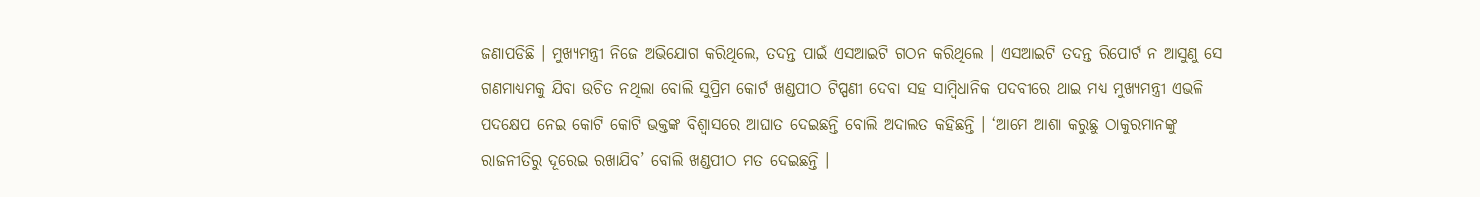ଜଣାପଡିଛି । ମୁଖ୍ୟମନ୍ତ୍ରୀ ନିଜେ ଅଭିଯୋଗ କରିଥିଲେ, ତଦନ୍ତ ପାଇଁ ଏସଆଇଟି ଗଠନ କରିଥିଲେ । ଏସଆଇଟି ତଦନ୍ତ ରିପୋର୍ଟ ନ ଆସୁଣୁ ସେ ଗଣମାଧ୍ୟମକୁ ଯିବା ଉଚିତ ନଥିଲା ବୋଲି ସୁପ୍ରିମ କୋର୍ଟ ଖଣ୍ଡପୀଠ ଟିପ୍ପଣୀ ଦେବା ସହ ସାମ୍ବିଧାନିକ ପଦବୀରେ ଥାଇ ମଧ୍ୟ ମୁଖ୍ୟମନ୍ତ୍ରୀ ଏଭଳି ପଦକ୍ଷେପ ନେଇ କୋଟି କୋଟି ଭକ୍ତଙ୍କ ବିଶ୍ୱାସରେ ଆଘାତ ଦେଇଛନ୍ତି ବୋଲି ଅଦାଲତ କହିଛନ୍ତି । ‘ଆମେ ଆଶା କରୁଛୁ ଠାକୁରମାନଙ୍କୁ ରାଜନୀତିରୁ ଦୂରେଇ ରଖାଯିବ’ ବୋଲି ଖଣ୍ଡପୀଠ ମତ ଦେଇଛନ୍ତି ।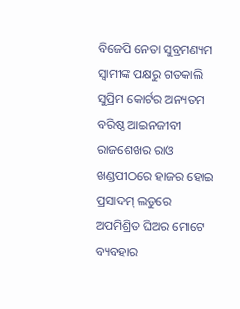ବିଜେପି ନେତା ସୁବ୍ରମଣ୍ୟମ ସ୍ୱାମୀଙ୍କ ପକ୍ଷରୁ ଗତକାଲି ସୁପ୍ରିମ କୋର୍ଟର ଅନ୍ୟତମ ବରିଷ୍ଠ ଆଇନଜୀବୀ ରାଜଶେଖର ରାଓ ଖଣ୍ଡପୀଠରେ ହାଜର ହୋଇ ପ୍ରସାଦମ୍ ଲଡୁରେ ଅପମିଶ୍ରିତ ଘିଅର ମୋଟେ ବ୍ୟବହାର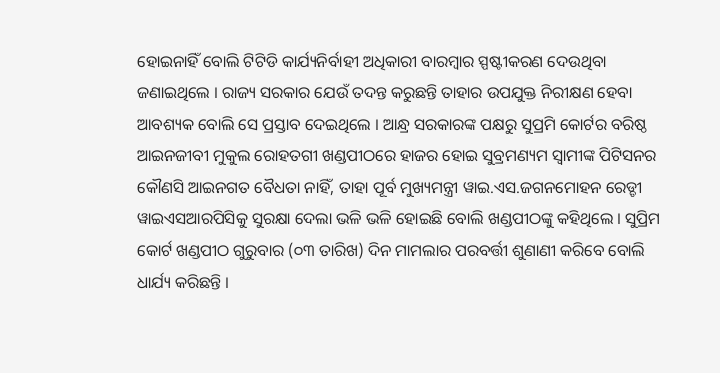ହୋଇନାହିଁ ବୋଲି ଟିଟିଡି କାର୍ଯ୍ୟନିର୍ବାହୀ ଅଧିକାରୀ ବାରମ୍ବାର ସ୍ପଷ୍ଟୀକରଣ ଦେଉଥିବା ଜଣାଇଥିଲେ । ରାଜ୍ୟ ସରକାର ଯେଉଁ ତଦନ୍ତ କରୁଛନ୍ତି ତାହାର ଉପଯୁକ୍ତ ନିରୀକ୍ଷଣ ହେବା ଆବଶ୍ୟକ ବୋଲି ସେ ପ୍ରସ୍ତାବ ଦେଇଥିଲେ । ଆନ୍ଧ୍ର ସରକାରଙ୍କ ପକ୍ଷରୁ ସୁପ୍ରମି କୋର୍ଟର ବରିଷ୍ଠ ଆଇନଜୀବୀ ମୁକୁଲ ରୋହତଗୀ ଖଣ୍ଡପୀଠରେ ହାଜର ହୋଇ ସୁବ୍ରମଣ୍ୟମ ସ୍ୱାମୀଙ୍କ ପିଟିସନର କୌଣସି ଆଇନଗତ ବୈଧତା ନାହିଁ, ତାହା ପୂର୍ବ ମୁଖ୍ୟମନ୍ତ୍ରୀ ୱାଇ.ଏସ.ଜଗନମୋହନ ରେଡ୍ଡୀ ୱାଇଏସଆରପିସିକୁ ସୁରକ୍ଷା ଦେଲା ଭଳି ଭଳି ହୋଇଛି ବୋଲି ଖଣ୍ଡପୀଠଙ୍କୁ କହିଥିଲେ । ସୁପ୍ରିମ କୋର୍ଟ ଖଣ୍ଡପୀଠ ଗୁରୁବାର (୦୩ ତାରିଖ) ଦିନ ମାମଲାର ପରବର୍ତ୍ତୀ ଶୁଣାଣୀ କରିବେ ବୋଲି ଧାର୍ଯ୍ୟ କରିଛନ୍ତି ।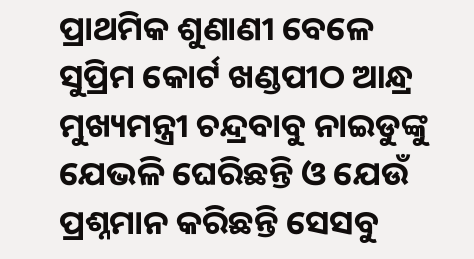ପ୍ରାଥମିକ ଶୁଣାଣୀ ବେଳେ ସୁପ୍ରିମ କୋର୍ଟ ଖଣ୍ଡପୀଠ ଆନ୍ଧ୍ର ମୁଖ୍ୟମନ୍ତ୍ରୀ ଚନ୍ଦ୍ରବାବୁ ନାଇଡୁଙ୍କୁ ଯେଭଳି ଘେରିଛନ୍ତି ଓ ଯେଉଁ ପ୍ରଶ୍ନମାନ କରିଛନ୍ତି ସେସବୁ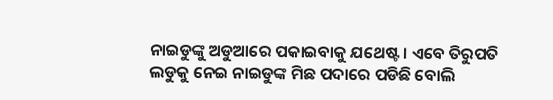ନାଇଡୁଙ୍କୁ ଅଡୁଆରେ ପକାଇବାକୁ ଯଥେଷ୍ଟ । ଏବେ ତିରୁପତି ଲଡୁକୁ ନେଇ ନାଇଡୁଙ୍କ ମିଛ ପଦାରେ ପଡିଛି ବୋଲି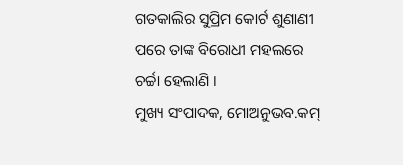ଗତକାଲିର ସୁପ୍ରିମ କୋର୍ଟ ଶୁଣାଣୀ ପରେ ତାଙ୍କ ବିରୋଧୀ ମହଲରେ ଚର୍ଚ୍ଚା ହେଲାଣି ।
ମୁଖ୍ୟ ସଂପାଦକ, ମୋଅନୁଭବ.କମ୍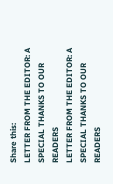Share this:
LETTER FROM THE EDITOR: A SPECIAL THANKS TO OUR READERS
LETTER FROM THE EDITOR: A SPECIAL THANKS TO OUR READERS